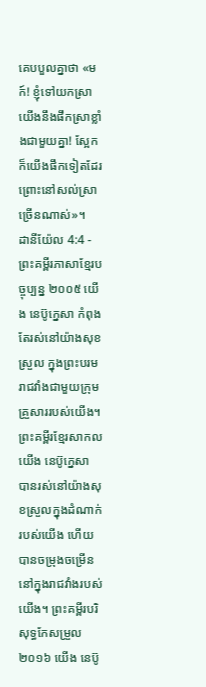គេបបួលគ្នាថា «មក៍! ខ្ញុំទៅយកស្រា យើងនឹងផឹកស្រាខ្លាំងជាមួយគ្នា! ស្អែកក៏យើងផឹកទៀតដែរ ព្រោះនៅសល់ស្រាច្រើនណាស់»។
ដានីយ៉ែល 4:4 - ព្រះគម្ពីរភាសាខ្មែរបច្ចុប្បន្ន ២០០៥ យើង នេប៊ូក្នេសា កំពុងតែរស់នៅយ៉ាងសុខស្រួល ក្នុងព្រះបរមរាជវាំងជាមួយក្រុមគ្រួសាររបស់យើង។ ព្រះគម្ពីរខ្មែរសាកល យើង នេប៊ូក្នេសា បានរស់នៅយ៉ាងសុខស្រួលក្នុងដំណាក់របស់យើង ហើយបានចម្រុងចម្រើននៅក្នុងរាជវាំងរបស់យើង។ ព្រះគម្ពីរបរិសុទ្ធកែសម្រួល ២០១៦ យើង នេប៊ូ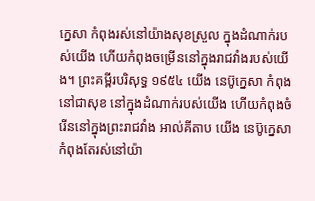ក្នេសា កំពុងរស់នៅយ៉ាងសុខស្រួល ក្នុងដំណាក់របស់យើង ហើយកំពុងចម្រើននៅក្នុងរាជវាំងរបស់យើង។ ព្រះគម្ពីរបរិសុទ្ធ ១៩៥៤ យើង នេប៊ូក្នេសា កំពុងនៅជាសុខ នៅក្នុងដំណាក់របស់យើង ហើយកំពុងចំរើននៅក្នុងព្រះរាជវាំង អាល់គីតាប យើង នេប៊ូក្នេសា កំពុងតែរស់នៅយ៉ា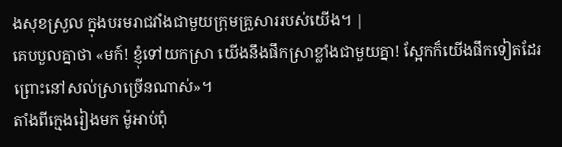ងសុខស្រួល ក្នុងបរមរាជវាំងជាមួយក្រុមគ្រួសាររបស់យើង។ |
គេបបួលគ្នាថា «មក៍! ខ្ញុំទៅយកស្រា យើងនឹងផឹកស្រាខ្លាំងជាមួយគ្នា! ស្អែកក៏យើងផឹកទៀតដែរ ព្រោះនៅសល់ស្រាច្រើនណាស់»។
តាំងពីក្មេងរៀងមក ម៉ូអាប់ពុំ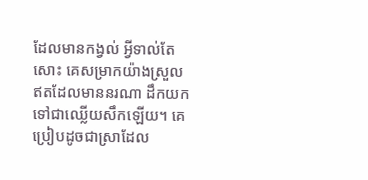ដែលមានកង្វល់ អ្វីទាល់តែសោះ គេសម្រាកយ៉ាងស្រួល ឥតដែលមាននរណា ដឹកយកទៅជាឈ្លើយសឹកឡើយ។ គេប្រៀបដូចជាស្រាដែល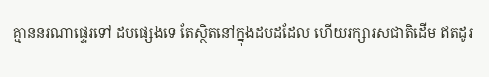គ្មាននរណាផ្ទេរទៅ ដបផ្សេងទេ តែស្ថិតនៅក្នុងដបដដែល ហើយរក្សារសជាតិដើម ឥតដូរ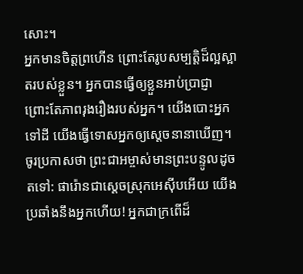សោះ។
អ្នកមានចិត្តព្រហើន ព្រោះតែរូបសម្បត្តិដ៏ល្អស្អាតរបស់ខ្លួន។ អ្នកបានធ្វើឲ្យខ្លួនអាប់ប្រាជ្ញា ព្រោះតែភាពរុងរឿងរបស់អ្នក។ យើងបោះអ្នកទៅដី យើងធ្វើទោសអ្នកឲ្យស្ដេចនានាឃើញ។
ចូរប្រកាសថា ព្រះជាអម្ចាស់មានព្រះបន្ទូលដូចតទៅ: ផារ៉ោនជាស្ដេចស្រុកអេស៊ីបអើយ យើងប្រឆាំងនឹងអ្នកហើយ! អ្នកជាក្រពើដ៏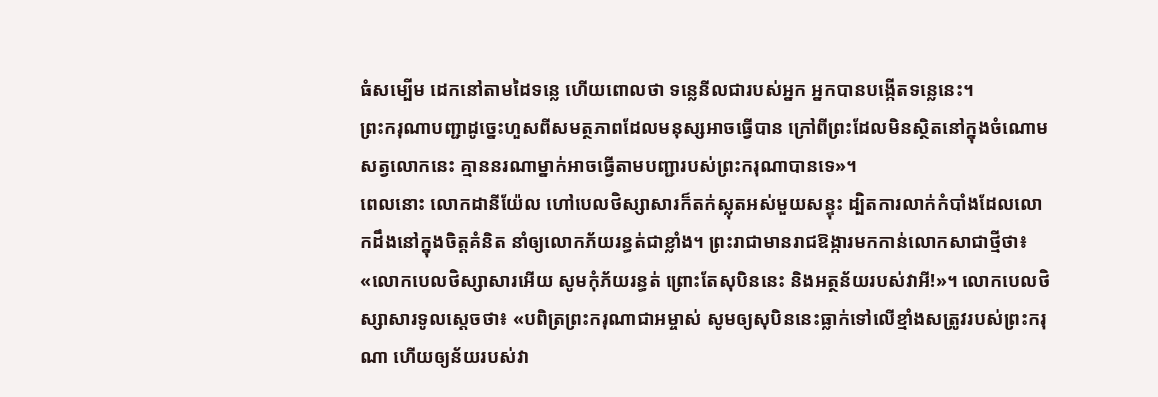ធំសម្បើម ដេកនៅតាមដៃទន្លេ ហើយពោលថា ទន្លេនីលជារបស់អ្នក អ្នកបានបង្កើតទន្លេនេះ។
ព្រះករុណាបញ្ជាដូច្នេះហួសពីសមត្ថភាពដែលមនុស្សអាចធ្វើបាន ក្រៅពីព្រះដែលមិនស្ថិតនៅក្នុងចំណោមសត្វលោកនេះ គ្មាននរណាម្នាក់អាចធ្វើតាមបញ្ជារបស់ព្រះករុណាបានទេ»។
ពេលនោះ លោកដានីយ៉ែល ហៅបេលថិស្សាសារក៏តក់ស្លុតអស់មួយសន្ទុះ ដ្បិតការលាក់កំបាំងដែលលោកដឹងនៅក្នុងចិត្តគំនិត នាំឲ្យលោកភ័យរន្ធត់ជាខ្លាំង។ ព្រះរាជាមានរាជឱង្ការមកកាន់លោកសាជាថ្មីថា៖ «លោកបេលថិស្សាសារអើយ សូមកុំភ័យរន្ធត់ ព្រោះតែសុបិននេះ និងអត្ថន័យរបស់វាអី!»។ លោកបេលថិស្សាសារទូលស្ដេចថា៖ «បពិត្រព្រះករុណាជាអម្ចាស់ សូមឲ្យសុបិននេះធ្លាក់ទៅលើខ្មាំងសត្រូវរបស់ព្រះករុណា ហើយឲ្យន័យរបស់វា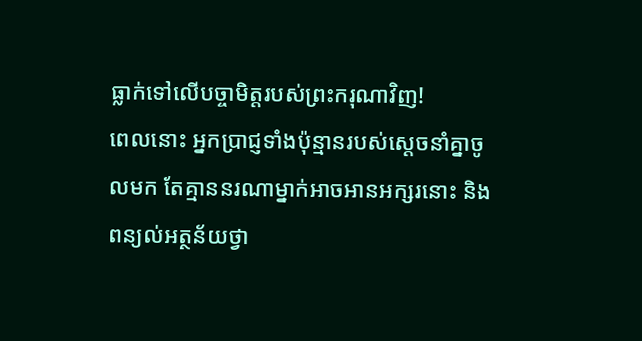ធ្លាក់ទៅលើបច្ចាមិត្តរបស់ព្រះករុណាវិញ!
ពេលនោះ អ្នកប្រាជ្ញទាំងប៉ុន្មានរបស់ស្ដេចនាំគ្នាចូលមក តែគ្មាននរណាម្នាក់អាចអានអក្សរនោះ និងពន្យល់អត្ថន័យថ្វា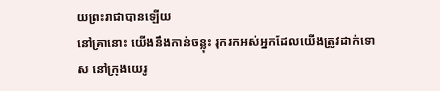យព្រះរាជាបានឡើយ
នៅគ្រានោះ យើងនឹងកាន់ចន្លុះ រុករកអស់អ្នកដែលយើងត្រូវដាក់ទោស នៅក្រុងយេរូ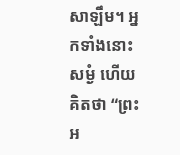សាឡឹម។ អ្នកទាំងនោះសម្ងំ ហើយគិតថា “ព្រះអ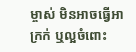ម្ចាស់ មិនអាចធ្វើអាក្រក់ ឬល្អចំពោះ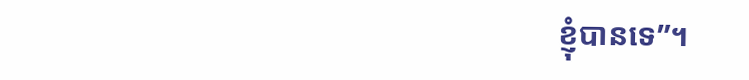ខ្ញុំបានទេ”។